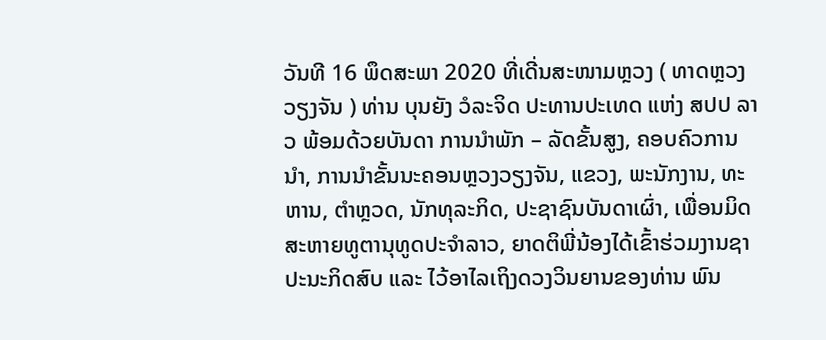ວັນທີ 16 ພຶດສະພາ 2020 ທີ່ເດີ່ນສະໜາມຫຼວງ ( ທາດຫຼວງວຽງຈັນ ) ທ່ານ ບຸນຍັງ ວໍລະຈິດ ປະທານປະເທດ ແຫ່ງ ສປປ ລາວ ພ້ອມດ້ວຍບັນດາ ການນໍາພັກ – ລັດຂັ້ນສູງ, ຄອບຄົວການນໍາ, ການນໍາຂັ້ນນະຄອນຫຼວງວຽງຈັນ, ແຂວງ, ພະນັກງານ, ທະຫານ, ຕໍາຫຼວດ, ນັກທຸລະກິດ, ປະຊາຊົນບັນດາເຜົ່າ, ເພື່ອນມິດສະຫາຍທູຕານຸທູດປະຈໍາລາວ, ຍາດຕິພີ່ນ້ອງໄດ້ເຂົ້າຮ່ວມງານຊາປະນະກິດສົບ ແລະ ໄວ້ອາໄລເຖິງດວງວິນຍານຂອງທ່ານ ພົນ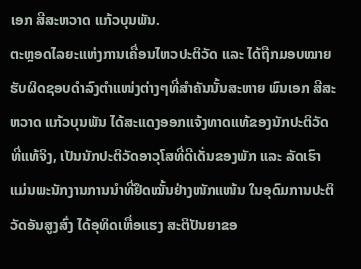ເອກ ສີສະຫວາດ ແກ້ວບຸນພັນ.
ຕະຫຼອດໄລຍະແຫ່ງການເຄື່ອນໄຫວປະຕິວັດ ແລະ ໄດ້ຖືກມອບໝາຍຮັບຜິດຊອບດຳລົງຕຳແໜ່ງຕ່າງໆທີ່ສຳຄັນນັ້ນສະຫາຍ ພົນເອກ ສີສະຫວາດ ແກ້ວບຸນພັນ ໄດ້ສະແດງອອກແຈ້ງທາດແທ້ຂອງນັກປະຕິວັດທີ່ແທ້ຈິງ, ເປັນນັກປະຕິວັດອາວຸໂສທີ່ດີເດັ່ນຂອງພັກ ແລະ ລັດເຮົາ ແມ່ນພະນັກງານການນຳທີ່ຢຶດໝັ້ນຢ່າງໜັກແໜ້ນ ໃນອຸດົມການປະຕິວັດອັນສູງສົ່ງ ໄດ້ອຸທິດເຫື່ອແຮງ ສະຕິປັນຍາຂອ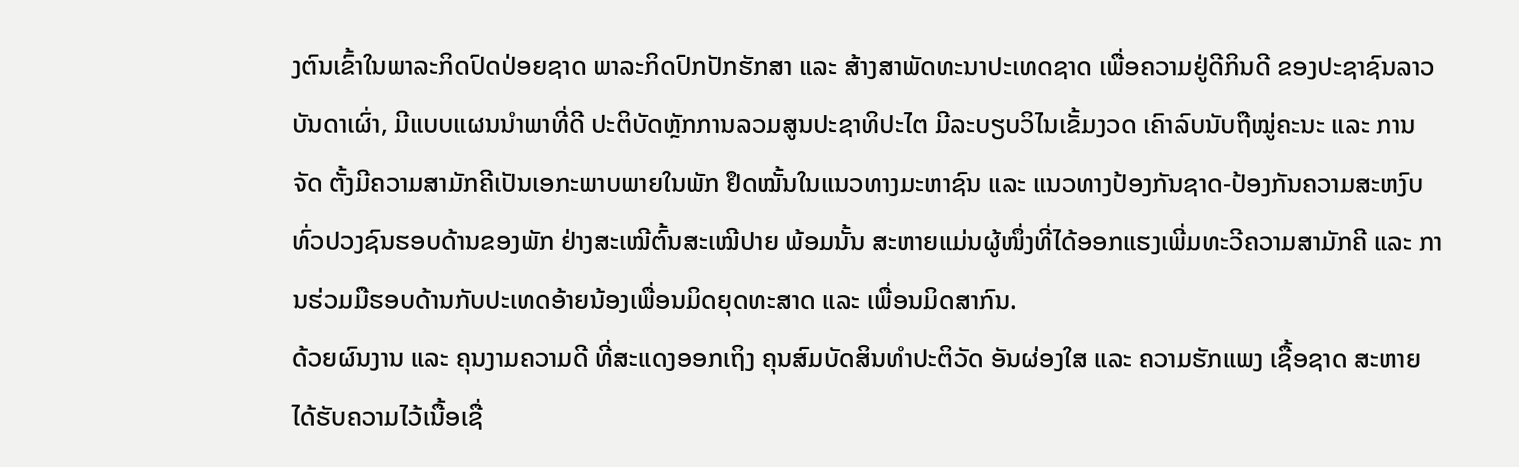ງຕົນເຂົ້າໃນພາລະກິດປົດປ່ອຍຊາດ ພາລະກິດປົກປັກຮັກສາ ແລະ ສ້າງສາພັດທະນາປະເທດຊາດ ເພື່ອຄວາມຢູ່ດີກິນດີ ຂອງປະຊາຊົນລາວ ບັນດາເຜົ່າ, ມີແບບແຜນນຳພາທີ່ດີ ປະຕິບັດຫຼັກການລວມສູນປະຊາທິປະໄຕ ມີລະບຽບວິໄນເຂັ້ມງວດ ເຄົາລົບນັບຖືໝູ່ຄະນະ ແລະ ການຈັດ ຕັ້ງມີຄວາມສາມັກຄີເປັນເອກະພາບພາຍໃນພັກ ຢຶດໝັ້ນໃນແນວທາງມະຫາຊົນ ແລະ ແນວທາງປ້ອງກັນຊາດ-ປ້ອງກັນຄວາມສະຫງົບທົ່ວປວງຊົນຮອບດ້ານຂອງພັກ ຢ່າງສະເໝີຕົ້ນສະເໝີປາຍ ພ້ອມນັ້ນ ສະຫາຍແມ່ນຜູ້ໜຶ່ງທີ່ໄດ້ອອກແຮງເພີ່ມທະວີຄວາມສາມັກຄີ ແລະ ການຮ່ວມມືຮອບດ້ານກັບປະເທດອ້າຍນ້ອງເພື່ອນມິດຍຸດທະສາດ ແລະ ເພື່ອນມິດສາກົນ.
ດ້ວຍຜົນງານ ແລະ ຄຸນງາມຄວາມດີ ທີ່ສະແດງອອກເຖິງ ຄຸນສົມບັດສິນທໍາປະຕິວັດ ອັນຜ່ອງໃສ ແລະ ຄວາມຮັກແພງ ເຊື້ອຊາດ ສະຫາຍໄດ້ຮັບຄວາມໄວ້ເນື້ອເຊື່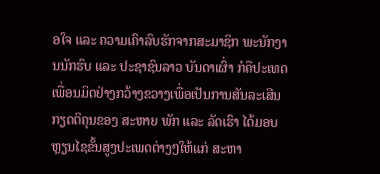ອໃຈ ແລະ ຄວາມເຄົາລົບຮັກຈາກສະມາຊິກ ພະນັກງານນັກຮົບ ແລະ ປະຊາຊົນລາວ ບັນດາເຜົ່າ ກໍຄືປະເທດເພື່ອນມິດຢ່າງກວ້າງຂວາງເພື່ອເປັນການສັນລະເສີນກຽດຕິຄຸນຂອງ ສະຫາຍ ພັກ ແລະ ລັດເຮົາ ໄດ້ມອບຫຼຽນໄຊຂັ້ນສູງປະເພດຕ່າງໆໃຫ້ແກ່ ສະຫາ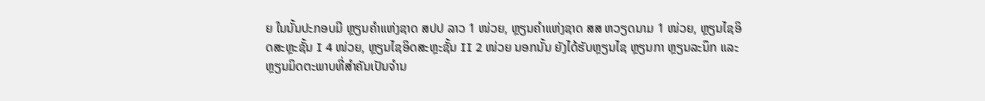ຍ ໃນນັ້ນປະກອບມີ ຫຼຽນຄໍາແຫ່ງຊາດ ສປປ ລາວ 1 ໜ່ວຍ, ຫຼຽນຄໍາແຫ່ງຊາດ ສສ ຫວຽດນາມ 1 ໜ່ວຍ, ຫຼຽນໄຊອິດສະຫຼະຊັ້ນ I 4 ໜ່ວຍ, ຫຼຽນໄຊອິດສະຫຼະຊັ້ນ II 2 ໜ່ວຍ ນອກນັ້ນ ຍັງໄດ້ຮັບຫຼຽນໄຊ ຫຼຽນກາ ຫຼຽນລະນຶກ ແລະ ຫຼຽນມິດຕະພາບທີ່ສໍາຄັນເປັນຈໍານ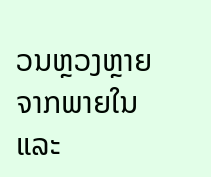ວນຫຼວງຫຼາຍຈາກພາຍໃນ ແລະ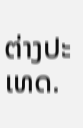ຕ່າງປະເທດ.